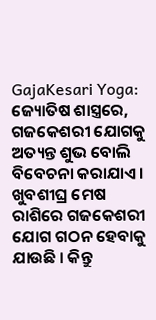GajaKesari Yoga: ଜ୍ୟୋତିଷ ଶାସ୍ତ୍ରରେ, ଗଜକେଶରୀ ଯୋଗକୁ ଅତ୍ୟନ୍ତ ଶୁଭ ବୋଲି ବିବେଚନା କରାଯାଏ । ଖୁବଶୀଘ୍ର ମେଷ ରାଶିରେ ଗଜକେଶରୀ ଯୋଗ ଗଠନ ହେବାକୁ ଯାଉଛି । କିନ୍ତୁ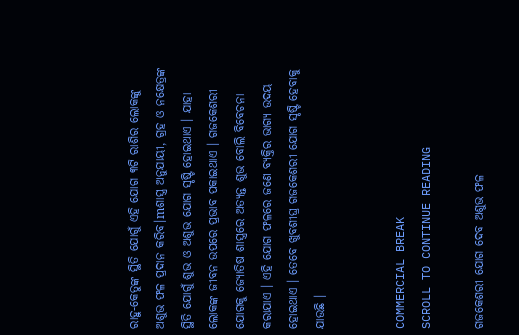ରାହୁ-କେତୁଙ୍କ ସ୍ଥିତି ଯୋଗୁଁ ଏହି ଯୋଗ ୩ଟି ରାଶିର ଲୋକଙ୍କୁ ଅଶୁଭ ଫଳ ପ୍ରଦାନ କରିବ।mଶାସ୍ତ୍ର ଅନୁଯାୟୀ, ଗ୍ରହ ଓ ନକ୍ଷେତ୍ରଙ୍କ ସ୍ଥିତି ଯୋଗୁଁ ଶୁଭ ଓ ଅଶୁଭ ଯୋଗ ସୃଷ୍ଟି ହୋଇଥାଏ । ଯାହା ଲୋକଙ୍କ ଜୀବନ ଉପରେ ପ୍ରଭାବ ପକାଇଥାଏ । ଗଜକେଶରୀ ଯୋଗକୁ ଜ୍ୟୋତିଷ ଶାସ୍ତ୍ରରେ ଅତ୍ୟନ୍ତ ଶୁଭ ବୋଲି ବିବେଚନା କରାଯାଏ । ଏହି ଯୋଗ ଫଳରେ ଜଣେ ବ୍ୟକ୍ତିର ଭାଗ୍ୟ ଉଦୟ ହୋଇଥାଏ । ତେବେ ଖୁବଶୀଘ୍ର ଗଜକେଶରୀ ଯୋଗ ସୃଷ୍ଟି ହେବାକୁ ଯାଉଛି ।


COMMERCIAL BREAK
SCROLL TO CONTINUE READING

ଗଜକେଶରୀ ଯୋଗ ଦେବ ଅଶୁଭ ଫଳ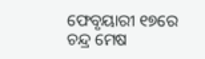ଫେବୃୟାରୀ ୧୭ରେ ଚନ୍ଦ୍ର ମେଷ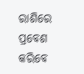ରାଶିରେ ପ୍ରବେଶ କରିବେ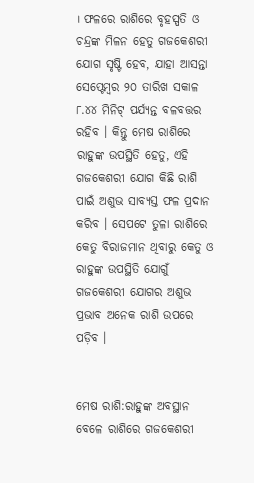। ଫଳରେ ରାଶିରେ ବୃହସ୍ପତି ଓ ଚନ୍ଦ୍ରଙ୍କ ମିଳନ ହେତୁ ଗଜକେଶରୀ ଯୋଗ ସୃଷ୍ଟି ହେବ, ଯାହା ଆସନ୍ତା ସେପ୍ଟେମ୍ବର ୨୦ ତାରିଖ ସକାଳ ୮.୪୪ ମିନିଟ୍ ପର୍ଯ୍ୟନ୍ତ ବଳବତ୍ତର ରହିବ । କିନ୍ତୁ ମେଷ ରାଶିରେ ରାହୁଙ୍କ ଉପସ୍ଥିତି ହେତୁ, ଏହି ଗଜକେଶରୀ ଯୋଗ କିଛି ରାଶି ପାଇଁ ଅଶୁଭ ସାବ୍ୟସ୍ତ ଫଳ ପ୍ରଦାନ କରିବ । ସେପଟେ ତୁଳା ରାଶିରେ କେତୁ ବିରାଜମାନ ଥିବାରୁ କେତୁ ଓ ରାହୁଙ୍କ ଉପସ୍ଥିତି ଯୋଗୁଁ ଗଜକେଶରୀ ଯୋଗର ଅଶୁଭ ପ୍ରଭାବ ଅନେକ ରାଶି ଉପରେ ପଡ଼ିବ ।


ମେଷ ରାଶି:ରାହୁଙ୍କ ଅବସ୍ଥାନ ବେଳେ ରାଶିରେ ଗଜକେଶରୀ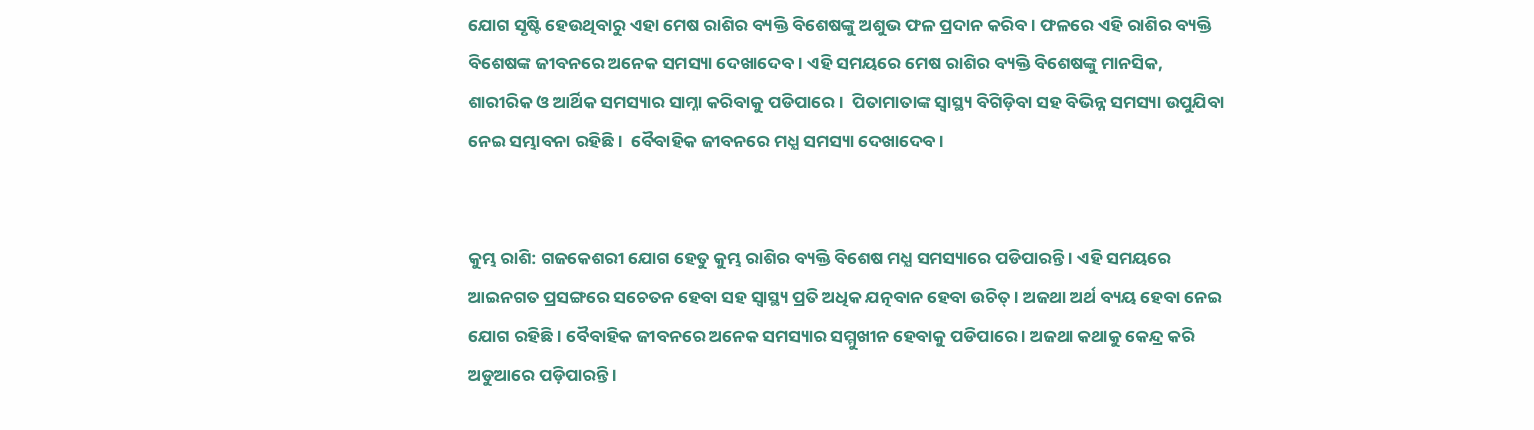ଯୋଗ ସୃଷ୍ଟି ହେଉଥିବାରୁ ଏହା ମେଷ ରାଶିର ବ୍ୟକ୍ତି ବିଶେଷଙ୍କୁ ଅଶୁଭ ଫଳ ପ୍ରଦାନ କରିବ । ଫଳରେ ଏହି ରାଶିର ବ୍ୟକ୍ତି ବିଶେଷଙ୍କ ଜୀବନରେ ଅନେକ ସମସ୍ୟା ଦେଖାଦେବ । ଏହି ସମୟରେ ମେଷ ରାଶିର ବ୍ୟକ୍ତି ବିଶେଷଙ୍କୁ ମାନସିକ, ଶାରୀରିକ ଓ ଆର୍ଥିକ ସମସ୍ୟାର ସାମ୍ନା କରିବାକୁ ପଡିପାରେ ।  ପିତାମାତାଙ୍କ ସ୍ୱାସ୍ଥ୍ୟ ବିଗିଡ଼ିବା ସହ ବିଭିନ୍ନ ସମସ୍ୟା ଉପୁଯିବା ନେଇ ସମ୍ଭାବନା ରହିଛି ।  ବୈବାହିକ ଜୀବନରେ ମଧ୍ଯ ସମସ୍ୟା ଦେଖାଦେବ ।


କୁମ୍ଭ ରାଶି: ଗଜକେଶରୀ ଯୋଗ ହେତୁ କୁମ୍ଭ ରାଶିର ବ୍ୟକ୍ତି ବିଶେଷ ମଧ୍ଯ ସମସ୍ୟାରେ ପଡିପାରନ୍ତି । ଏହି ସମୟରେ ଆଇନଗତ ପ୍ରସଙ୍ଗରେ ସଚେତନ ହେବା ସହ ସ୍ୱାସ୍ଥ୍ୟ ପ୍ରତି ଅଧିକ ଯତ୍ନବାନ ହେବା ଉଚିତ୍ । ଅଜଥା ଅର୍ଥ ବ୍ୟୟ ହେବା ନେଇ ଯୋଗ ରହିଛି । ବୈବାହିକ ଜୀବନରେ ଅନେକ ସମସ୍ୟାର ସମ୍ମୁଖୀନ ହେବାକୁ ପଡିପାରେ । ଅଜଥା କଥାକୁ କେନ୍ଦ୍ର କରି ଅଡୁଆରେ ପଡ଼ିପାରନ୍ତି ।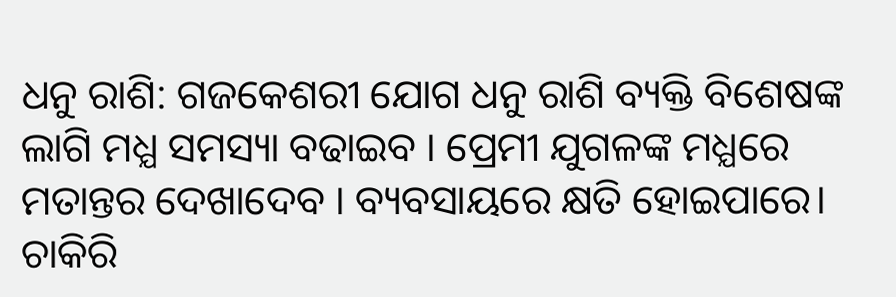ଧନୁ ରାଶି: ଗଜକେଶରୀ ଯୋଗ ଧନୁ ରାଶି ବ୍ୟକ୍ତି ବିଶେଷଙ୍କ ଲାଗି ମଧ୍ଯ ସମସ୍ୟା ବଢାଇବ । ପ୍ରେମୀ ଯୁଗଳଙ୍କ ମଧ୍ଯରେ ମତାନ୍ତର ଦେଖାଦେବ । ବ୍ୟବସାୟରେ କ୍ଷତି ହୋଇପାରେ। ଚାକିରି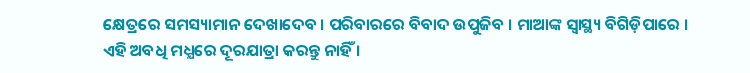କ୍ଷେତ୍ରରେ ସମସ୍ୟାମାନ ଦେଖାଦେବ । ପରିବାରରେ ବିବାଦ ଉପୁଜିବ । ମାଆଙ୍କ ସ୍ବାସ୍ଥ୍ୟ ବିଗିଡ଼ିପାରେ । ଏହି ଅବଧି ମଧ୍ଯରେ ଦୂରଯାତ୍ରା କରନ୍ତୁ ନାହିଁ ।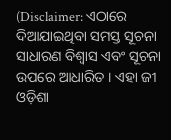(Disclaimer: ଏଠାରେ ଦିଆଯାଇଥିବା ସମସ୍ତ ସୂଚନା ସାଧାରଣ ବିଶ୍ୱାସ ଏବଂ ସୂଚନା ଉପରେ ଆଧାରିତ । ଏହା ଜୀ ଓଡ଼ିଶା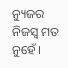ନ୍ୟୁଜର ନିଜସ୍ୱ ମତ ନୁହେଁ ।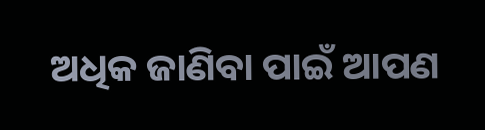ଅଧିକ ଜାଣିବା ପାଇଁ ଆପଣ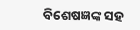ବିଶେଷଜ୍ଞଙ୍କ ସହ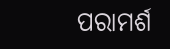ପରାମର୍ଶ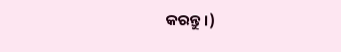କରନ୍ତୁ ।)